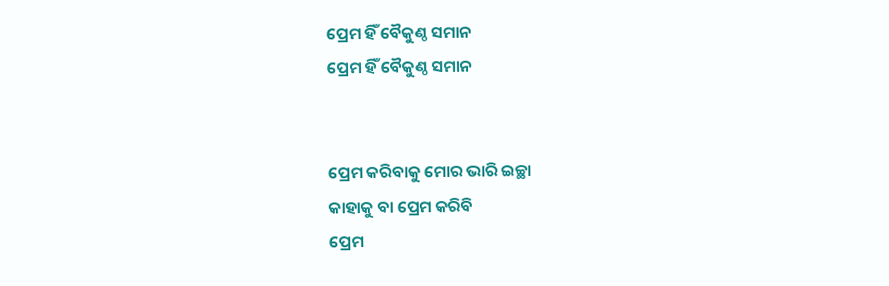ପ୍ରେମ ହିଁ ବୈକୁଣ୍ଠ ସମାନ
ପ୍ରେମ ହିଁ ବୈକୁଣ୍ଠ ସମାନ


ପ୍ରେମ କରିବାକୁ ମୋର ଭାରି ଇଚ୍ଛା
କାହାକୁ ବା ପ୍ରେମ କରିବି
ପ୍ରେମ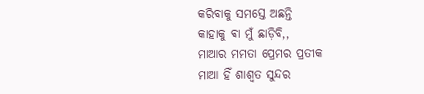କରିବାକୁ ସମସ୍ତେ ଅଛନ୍ତି
କାହାକୁ ଵା ମୁଁ ଛାଡ଼ିବି,,
ମାଆର ମମତା ପ୍ରେମର ପ୍ରତୀକ
ମାଆ ହିଁ ଶାଶ୍ୱତ ସୁନ୍ଦର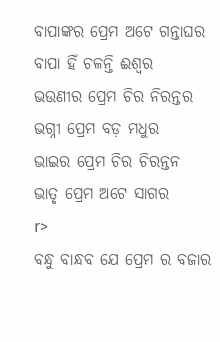ବାପାଙ୍କର ପ୍ରେମ ଅଟେ ଗନ୍ତାଘର
ବାପା ହିଁ ଚଳନ୍ତି ଈଶ୍ୱର
ଭଉଣୀର ପ୍ରେମ ଚିର ନିରନ୍ତର
ଭଗ୍ନୀ ପ୍ରେମ ବଡ଼ ମଧୁର
ଭାଇର ପ୍ରେମ ଚିର ଚିରନ୍ତନ
ଭାତୃ ପ୍ରେମ ଅଟେ ସାଗର
r>
ବନ୍ଧୁ ବାନ୍ଧବ ଯେ ପ୍ରେମ ର ବଜାର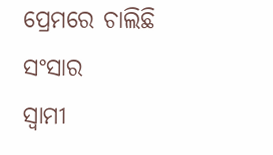ପ୍ରେମରେ ଚାଲିଛି ସଂସାର
ସ୍ୱାମୀ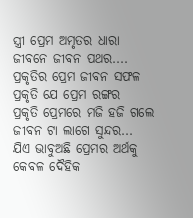ସ୍ତ୍ରୀ ପ୍ରେମ ଅମୃତର ଧାରା
ଜୀବନେ ଜୀବନ ପଥର....
ପ୍ରକୃତିର ପ୍ରେମ ଜୀବନ ସଫଳ
ପ୍ରକୃତି ଯେ ପ୍ରେମ ରଙ୍ଗର
ପ୍ରକୃତି ପ୍ରେମରେ ମଜି ହଜି ଗଲେ
ଜୀବନ ଟା ଲାଗେ ସୁନ୍ଦର...
ଯିଏ ଭାବୁଅଛି ପ୍ରେମର ଅର୍ଥକୁ
କେବଳ ଦୈହିକ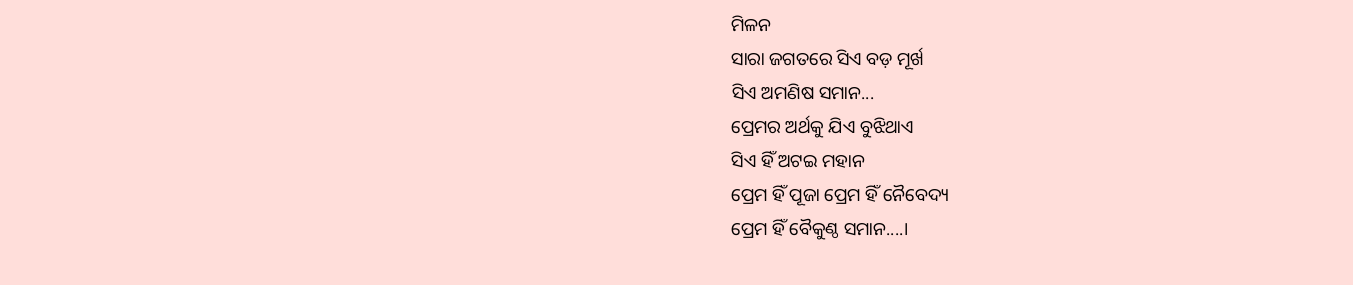ମିଳନ
ସାରା ଜଗତରେ ସିଏ ବଡ଼ ମୂର୍ଖ
ସିଏ ଅମଣିଷ ସମାନ...
ପ୍ରେମର ଅର୍ଥକୁ ଯିଏ ବୁଝିଥାଏ
ସିଏ ହିଁ ଅଟଇ ମହାନ
ପ୍ରେମ ହିଁ ପୂଜା ପ୍ରେମ ହିଁ ନୈବେଦ୍ୟ
ପ୍ରେମ ହିଁ ବୈକୁଣ୍ଠ ସମାନ....।